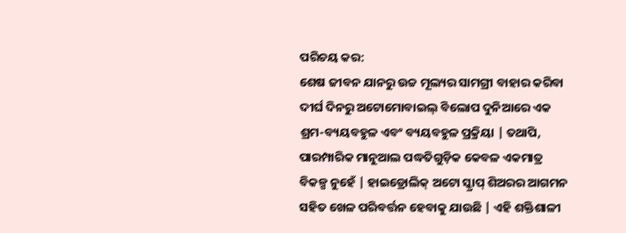ପରିଚୟ କର:
ଶେଷ ଜୀବନ ଯାନରୁ ଉଚ୍ଚ ମୂଲ୍ୟର ସାମଗ୍ରୀ ବାହାର କରିବା ଦୀର୍ଘ ଦିନରୁ ଅଟୋମୋବାଇଲ୍ ବିଲୋପ ଦୁନିଆରେ ଏକ ଶ୍ରମ-ବ୍ୟୟବହୁଳ ଏବଂ ବ୍ୟୟବହୁଳ ପ୍ରକ୍ରିୟା | ତଥାପି, ପାରମ୍ପାରିକ ମାନୁଆଲ ପଦ୍ଧତିଗୁଡ଼ିକ କେବଳ ଏକମାତ୍ର ବିକଳ୍ପ ନୁହେଁ | ହାଇଡ୍ରୋଲିକ୍ ଅଟୋ ସ୍କ୍ରାପ୍ ଶିଅରର ଆଗମନ ସହିତ ଖେଳ ପରିବର୍ତ୍ତନ ହେବାକୁ ଯାଉଛି | ଏହି ଶକ୍ତିଶାଳୀ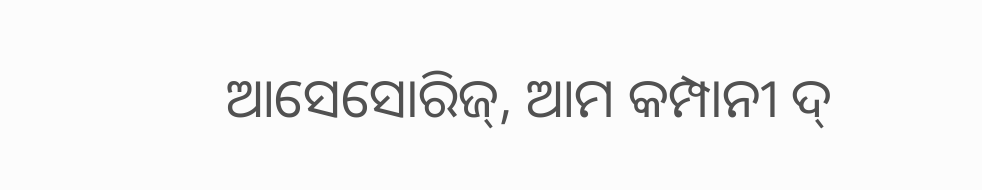ଆସେସୋରିଜ୍, ଆମ କମ୍ପାନୀ ଦ୍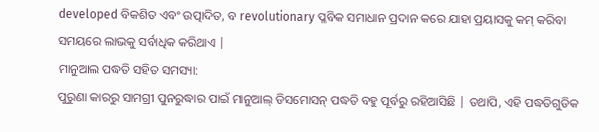developed ବିକଶିତ ଏବଂ ଉତ୍ପାଦିତ, ବ revolutionary ପ୍ଳବିକ ସମାଧାନ ପ୍ରଦାନ କରେ ଯାହା ପ୍ରୟାସକୁ କମ୍ କରିବା ସମୟରେ ଲାଭକୁ ସର୍ବାଧିକ କରିଥାଏ |
ମାନୁଆଲ ପଦ୍ଧତି ସହିତ ସମସ୍ୟା:
ପୁରୁଣା କାରରୁ ସାମଗ୍ରୀ ପୁନରୁଦ୍ଧାର ପାଇଁ ମାନୁଆଲ୍ ଡିସମୋସନ୍ ପଦ୍ଧତି ବହୁ ପୂର୍ବରୁ ରହିଆସିଛି | ତଥାପି, ଏହି ପଦ୍ଧତିଗୁଡିକ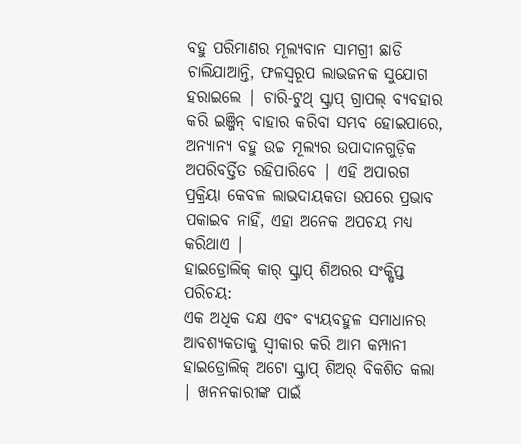ବହୁ ପରିମାଣର ମୂଲ୍ୟବାନ ସାମଗ୍ରୀ ଛାଡି ଚାଲିଯାଆନ୍ତି, ଫଳସ୍ୱରୂପ ଲାଭଜନକ ସୁଯୋଗ ହରାଇଲେ | ଚାରି-ଟୁଥ୍ ସ୍କ୍ରାପ୍ ଗ୍ରାପଲ୍ ବ୍ୟବହାର କରି ଇଞ୍ଜିନ୍ ବାହାର କରିବା ସମ୍ଭବ ହୋଇପାରେ, ଅନ୍ୟାନ୍ୟ ବହୁ ଉଚ୍ଚ ମୂଲ୍ୟର ଉପାଦାନଗୁଡ଼ିକ ଅପରିବର୍ତ୍ତିତ ରହିପାରିବେ | ଏହି ଅପାରଗ ପ୍ରକ୍ରିୟା କେବଳ ଲାଭଦାୟକତା ଉପରେ ପ୍ରଭାବ ପକାଇବ ନାହିଁ, ଏହା ଅନେକ ଅପଚୟ ମଧ୍ୟ କରିଥାଏ |
ହାଇଡ୍ରୋଲିକ୍ କାର୍ ସ୍କ୍ରାପ୍ ଶିଅରର ସଂକ୍ଷିପ୍ତ ପରିଚୟ:
ଏକ ଅଧିକ ଦକ୍ଷ ଏବଂ ବ୍ୟୟବହୁଳ ସମାଧାନର ଆବଶ୍ୟକତାକୁ ସ୍ୱୀକାର କରି ଆମ କମ୍ପାନୀ ହାଇଡ୍ରୋଲିକ୍ ଅଟୋ ସ୍କ୍ରାପ୍ ଶିଅର୍ ବିକଶିତ କଲା | ଖନନକାରୀଙ୍କ ପାଇଁ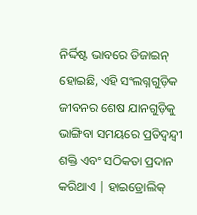ନିର୍ଦ୍ଦିଷ୍ଟ ଭାବରେ ଡିଜାଇନ୍ ହୋଇଛି, ଏହି ସଂଲଗ୍ନଗୁଡ଼ିକ ଜୀବନର ଶେଷ ଯାନଗୁଡ଼ିକୁ ଭାଙ୍ଗିବା ସମୟରେ ପ୍ରତିଦ୍ୱନ୍ଦ୍ୱୀ ଶକ୍ତି ଏବଂ ସଠିକତା ପ୍ରଦାନ କରିଥାଏ | ହାଇଡ୍ରୋଲିକ୍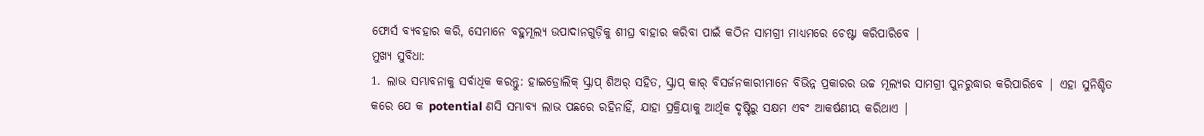ଫୋର୍ସ ବ୍ୟବହାର କରି, ସେମାନେ ବହୁମୂଲ୍ୟ ଉପାଦାନଗୁଡ଼ିକୁ ଶୀଘ୍ର ବାହାର କରିବା ପାଇଁ କଠିନ ସାମଗ୍ରୀ ମାଧ୍ୟମରେ ଚେଷ୍ଟା କରିପାରିବେ |
ମୁଖ୍ୟ ସୁବିଧା:
1. ଲାଭ ସମ୍ଭାବନାକୁ ସର୍ବାଧିକ କରନ୍ତୁ: ହାଇଡ୍ରୋଲିକ୍ ସ୍କ୍ରାପ୍ ଶିଅର୍ ସହିତ, ସ୍କ୍ରାପ୍ କାର୍ ବିସର୍ଜନକାରୀମାନେ ବିଭିନ୍ନ ପ୍ରକାରର ଉଚ୍ଚ ମୂଲ୍ୟର ସାମଗ୍ରୀ ପୁନରୁଦ୍ଧାର କରିପାରିବେ | ଏହା ସୁନିଶ୍ଚିତ କରେ ଯେ କ potential ଣସି ସମ୍ଭାବ୍ୟ ଲାଭ ପଛରେ ରହିନାହିଁ, ଯାହା ପ୍ରକ୍ରିୟାକୁ ଆର୍ଥିକ ଦୃଷ୍ଟିରୁ ସକ୍ଷମ ଏବଂ ଆକର୍ଷଣୀୟ କରିଥାଏ |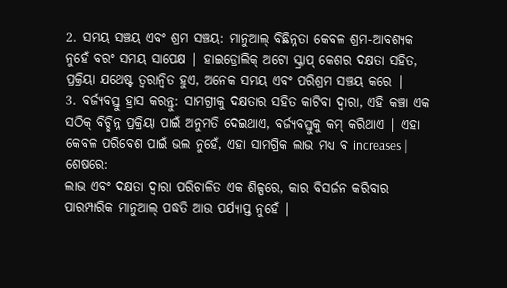2. ସମୟ ସଞ୍ଚୟ ଏବଂ ଶ୍ରମ ସଞ୍ଚୟ: ମାନୁଆଲ୍ ବିଛିନ୍ନତା କେବଳ ଶ୍ରମ-ଆବଶ୍ୟକ ନୁହେଁ ବରଂ ସମୟ ସାପେକ୍ଷ | ହାଇଡ୍ରୋଲିକ୍ ଅଟୋ ସ୍କ୍ରାପ୍ କେଶର ଦକ୍ଷତା ସହିତ, ପ୍ରକ୍ରିୟା ଯଥେଷ୍ଟ ତ୍ୱରାନ୍ୱିତ ହୁଏ, ଅନେକ ସମୟ ଏବଂ ପରିଶ୍ରମ ସଞ୍ଚୟ କରେ |
3. ବର୍ଜ୍ୟବସ୍ତୁ ହ୍ରାସ କରନ୍ତୁ: ସାମଗ୍ରୀକୁ ଦକ୍ଷତାର ସହିତ କାଟିବା ଦ୍ୱାରା, ଏହି କଞ୍ଚା ଏକ ସଠିକ୍ ବିଚ୍ଛିନ୍ନ ପ୍ରକ୍ରିୟା ପାଇଁ ଅନୁମତି ଦେଇଥାଏ, ବର୍ଜ୍ୟବସ୍ତୁକୁ କମ୍ କରିଥାଏ | ଏହା କେବଳ ପରିବେଶ ପାଇଁ ଭଲ ନୁହେଁ, ଏହା ସାମଗ୍ରିକ ଲାଭ ମଧ୍ୟ ବ increases |
ଶେଷରେ:
ଲାଭ ଏବଂ ଦକ୍ଷତା ଦ୍ୱାରା ପରିଚାଳିତ ଏକ ଶିଳ୍ପରେ, କାର ବିସର୍ଜନ କରିବାର ପାରମ୍ପାରିକ ମାନୁଆଲ୍ ପଦ୍ଧତି ଆଉ ପର୍ଯ୍ୟାପ୍ତ ନୁହେଁ |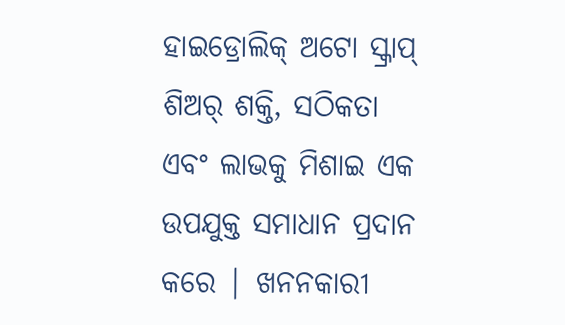ହାଇଡ୍ରୋଲିକ୍ ଅଟୋ ସ୍କ୍ରାପ୍ ଶିଅର୍ ଶକ୍ତି, ସଠିକତା ଏବଂ ଲାଭକୁ ମିଶାଇ ଏକ ଉପଯୁକ୍ତ ସମାଧାନ ପ୍ରଦାନ କରେ | ଖନନକାରୀ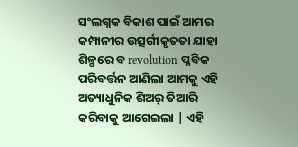ସଂଲଗ୍ନକ ବିକାଶ ପାଇଁ ଆମର କମ୍ପାନୀର ଉତ୍ସର୍ଗୀକୃତତା ଯାହା ଶିଳ୍ପରେ ବ revolution ପ୍ଳବିକ ପରିବର୍ତ୍ତନ ଆଣିଲା ଆମକୁ ଏହି ଅତ୍ୟାଧୁନିକ ଶିଅର୍ ତିଆରି କରିବାକୁ ଆଗେଇଲା | ଏହି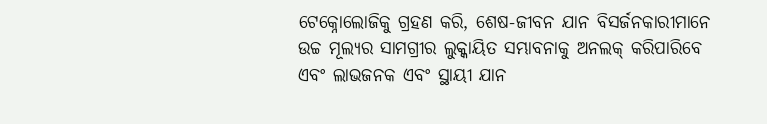ଟେକ୍ନୋଲୋଜିକୁ ଗ୍ରହଣ କରି, ଶେଷ-ଜୀବନ ଯାନ ବିସର୍ଜନକାରୀମାନେ ଉଚ୍ଚ ମୂଲ୍ୟର ସାମଗ୍ରୀର ଲୁକ୍କାୟିତ ସମ୍ଭାବନାକୁ ଅନଲକ୍ କରିପାରିବେ ଏବଂ ଲାଭଜନକ ଏବଂ ସ୍ଥାୟୀ ଯାନ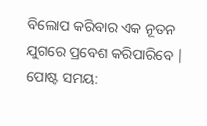ବିଲୋପ କରିବାର ଏକ ନୂତନ ଯୁଗରେ ପ୍ରବେଶ କରିପାରିବେ |
ପୋଷ୍ଟ ସମୟ: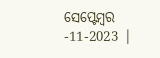ସେପ୍ଟେମ୍ବର -11-2023 |